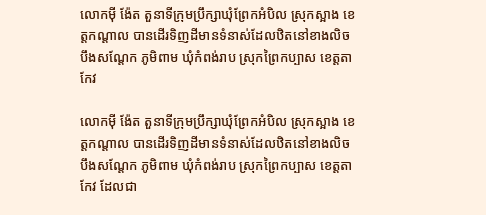លោកមុី ង៉ែត តួនាទីក្រុមប្រឹក្សាឃុំព្រែកអំបិល ស្រុកស្អាង ខេត្តកណ្ដាល បានដើរទិញដីមានទំនាស់ដែលឋិតនៅខាងលិចបឹងសណ្ដែក ភូមិពាម ឃុំកំពង់រាប ស្រុកព្រៃកប្បាស ខេត្តតាកែវ

លោកមុី ង៉ែត តួនាទីក្រុមប្រឹក្សាឃុំព្រែកអំបិល ស្រុកស្អាង ខេត្តកណ្ដាល បានដើរទិញដីមានទំនាស់ដែលឋិតនៅខាងលិចបឹងសណ្ដែក ភូមិពាម ឃុំកំពង់រាប ស្រុកព្រៃកប្បាស ខេត្តតាកែវ ដែលជា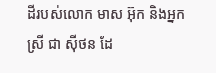ដីរបស់លោក មាស អ៊ុក និងអ្នកស្រី ជា សុីថន ដែ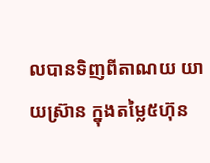លបានទិញពីតាណយ យាយស៊្រាន ក្នុងតម្លៃ៥ហ៊ុន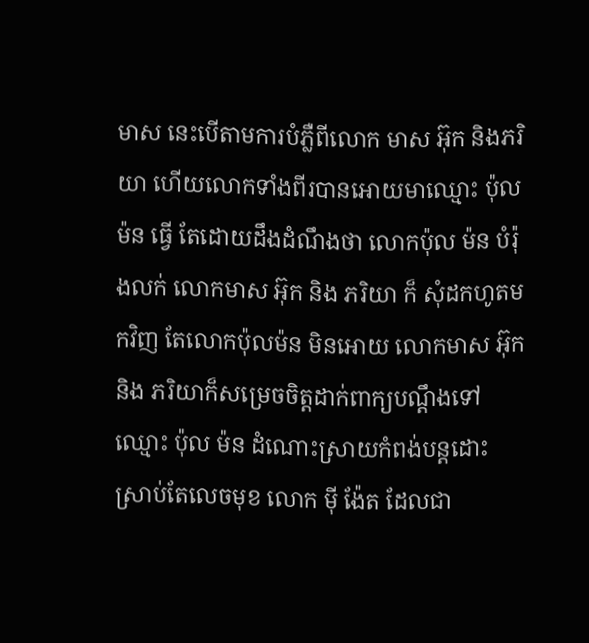មាស នេះបើតាមការបំភ្លឺពីលោក មាស អ៊ុក និងភរិយា ហើយលោកទាំងពីរបានអោយមាឈ្មោះ ប៉ុល ម៉ន ធ្វើ តែដោយដឹងដំណឹងថា លោកប៉ុល ម៉ន បំរ៉ុងលក់ លោកមាស អ៊ុក និង ភរិយា ក៏ សុំដកហូតមកវិញ តែលោកប៉ុលម៉ន មិនអោយ លោកមាស អ៊ុក និង ភរិយាក៏សម្រេចចិត្តដាក់ពាក្យបណ្ដឹងទៅឈ្មោះ ប៉ុល ម៉ន ដំណោះស្រាយកំពង់បន្តដោះ ស្រាប់តែលេចមុខ លោក មុី ង៉ែត ដែលជា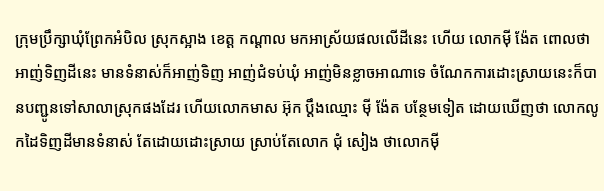ក្រុមប្រឹក្សាឃុំព្រែកអំបិល ស្រុកស្អាង ខេត្ត កណ្ដាល មកអាស្រ័យផលលើដីនេះ ហើយ លោកមុី ង៉ែត ពោលថា អាញ់ទិញដីនេះ មានទំនាស់ក៏អាញ់ទិញ អាញ់ជំទប់ឃុំ អាញ់មិនខ្លាចអាណាទេ ចំណែកការដោះស្រាយនេះក៏បានបញ្ជូនទៅសាលាស្រុកផងដែរ ហើយលោកមាស អ៊ុក ប្ដឹងឈ្មោះ មុី ង៉ែត បន្ថែមទៀត ដោយឃើញថា លោកលូកដៃទិញដីមានទំនាស់ តែដោយដោះស្រាយ ស្រាប់តែលោក ជុំ សៀង ថាលោកមុី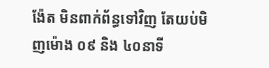ង៉ែត មិនពាក់ព័ន្ធទៅវិញ តែយប់មិញម៉ោង ០៩ និង ៤០នាទី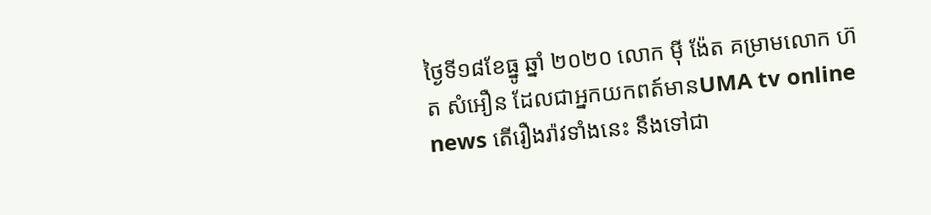ថ្ងៃទី១៨ខែធ្នូ ឆ្នាំ ២០២០ លោក មុី ង៉ែត គម្រាមលោក ហ៊ត សំអឿន ដែលជាអ្នកយកពត៍មានUMA tv online news តើរឿងរ៉ាវទាំងនេះ នឹងទៅជា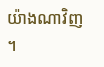យ៉ាងណាវិញ ។